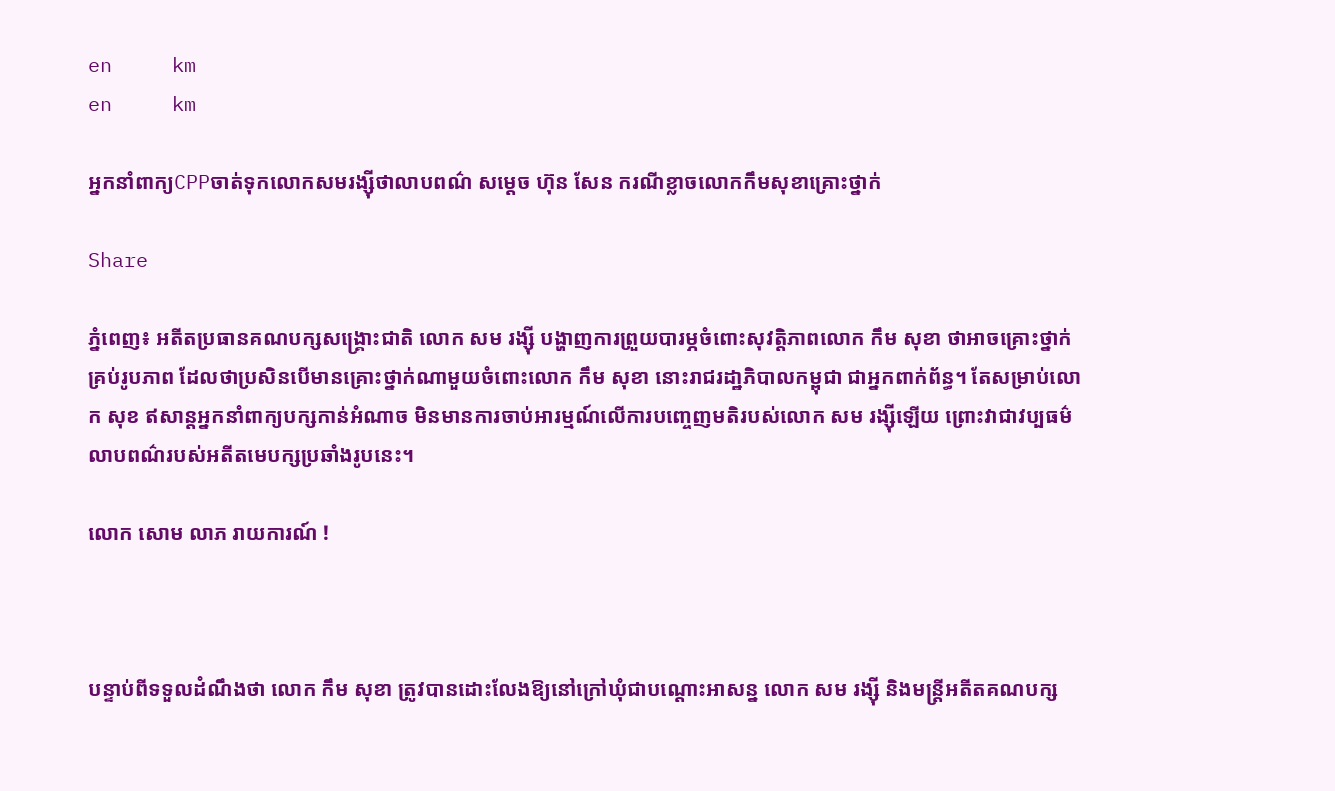en     km
en     km

អ្នកនាំពាក្យCPPចាត់ទុកលោកសមរង្ស៊ីថាលាបពណ៌ សម្ដេច ហ៊ុន សែន ករណីខ្លាចលោកកឹមសុខាគ្រោះថ្នាក់

Share

ភ្នំពេញ៖ អតីតប្រធានគណបក្សសង្គ្រោះជាតិ លោក សម រង្ស៊ី បង្ហាញការព្រួយបារម្ភចំពោះសុវត្តិភាពលោក កឹម សុខា ថាអាចគ្រោះថ្នាក់គ្រប់រូបភាព ដែលថាប្រសិនបើមានគ្រោះថ្នាក់ណាមួយចំពោះលោក កឹម សុខា នោះរាជរដា្ឋភិបាលកម្ពុជា ជាអ្នកពាក់ព័ន្ធ។ តែសម្រាប់លោក សុខ ឥសាន្តអ្នកនាំពាក្យបក្សកាន់អំណាច មិនមានការចាប់អារម្មណ៍លើការបញ្ចេញមតិរបស់លោក សម រង្ស៊ីឡើយ ព្រោះវាជាវប្បធម៌លាបពណ៌របស់អតីតមេបក្សប្រឆាំងរូបនេះ។

លោក សោម លាភ រាយការណ៍ !



បន្ទាប់ពីទទួលដំណឹងថា លោក កឹម សុខា ត្រូវបានដោះលែងឱ្យនៅក្រៅឃុំជាបណ្ដោះអាសន្ន លោក សម រង្ស៊ី និងមន្ត្រីអតីតគណបក្ស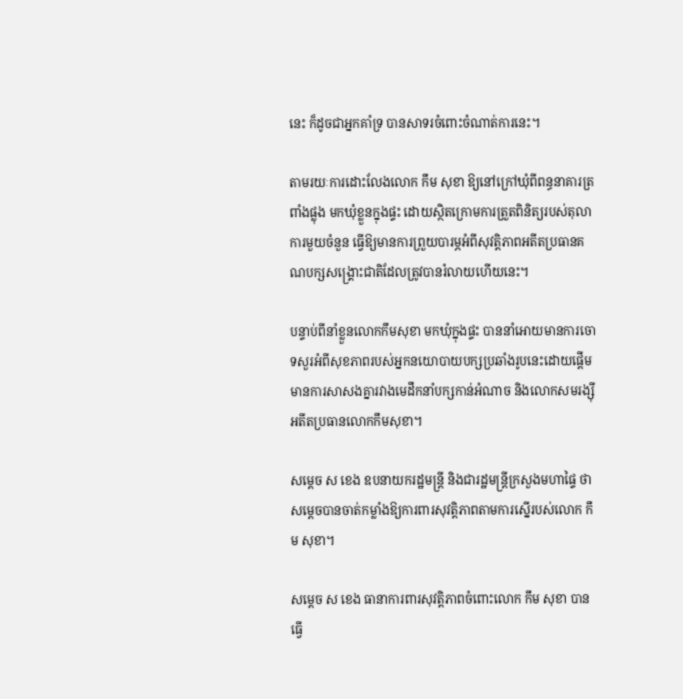នេះ ក៏ដូចជាអ្នកគាំទ្រ បានសាទរចំពោះចំណាត់ការនេះ។

តាមរយៈការដោះលែងលោក កឹម សុខា ឱ្យនៅក្រៅឃុំពីពន្ធនាគារត្រពាំងផ្លុង មកឃុំខ្លួនក្នុងផ្ទះ ដោយស្ថិតក្រោមការត្រួតពិនិត្យរបស់តុលាការមួយចំនួន ធ្វើឱ្យមានការព្រួយបារម្ភអំពីសុវត្តិភាពអតីតប្រធានគណបក្សសង្រ្គោះជាតិដែលត្រូវបានរំលាយហើយនេះ។

បន្ទាប់ពីនាំខ្លួនលោកកឹមសុខា មកឃុំក្នុងផ្ទះ បាននាំអោយមានការចោទសួរអំពីសុខភាពរបស់អ្នកនយោបាយបក្សប្រឆាំងរូបនេះដោយផ្ដើមមានការសាសងគ្នារវាងមេដឹកនាំបក្សកាន់អំណាច និងលោកសមរង្ស៊ីអតីតប្រធានលោកកឹមសុខា។

សម្ដេច ស ខេង ឧបនាយករដ្ឋមន្ត្រី និងជារដ្ឋមន្ត្រីក្រសួងមហាផ្ទៃ ថាសម្ដេចបានចាត់កម្លាំងឱ្យការពារសុវត្តិភាពតាមការស្នើរបស់លោក កឹម សុខា។

សម្ដេច ស ខេង ធានាការពារសុវត្តិភាពចំពោះលោក កឹម សុខា បានធ្វើ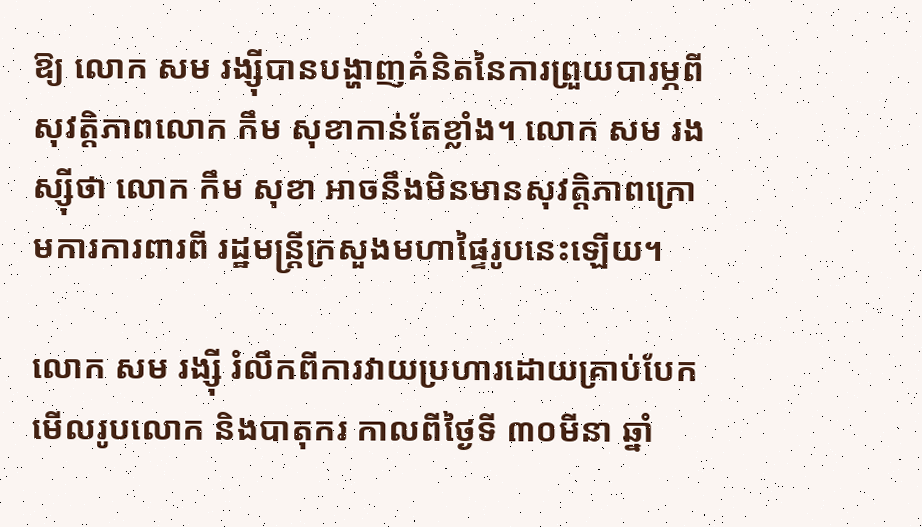ឱ្យ លោក សម រង្ស៊ីបានបង្ហាញគំនិតនៃការព្រួយបារម្ភពីសុវត្តិភាពលោក កឹម សុខាកាន់តែខ្លាំង។ លោក សម រងស្ស៊ីថា លោក កឹម សុខា អាចនឹងមិនមានសុវត្តិភាពក្រោមការការពារពី រដ្ឋមន្រ្តីក្រសួងមហាផ្ទៃរូបនេះឡើយ។

លោក សម រង្ស៊ី រំលឹកពីការវាយប្រហារដោយគ្រាប់បែកមើលរូបលោក និងបាតុករ កាលពីថ្ងៃទី ៣០មីនា ឆ្នាំ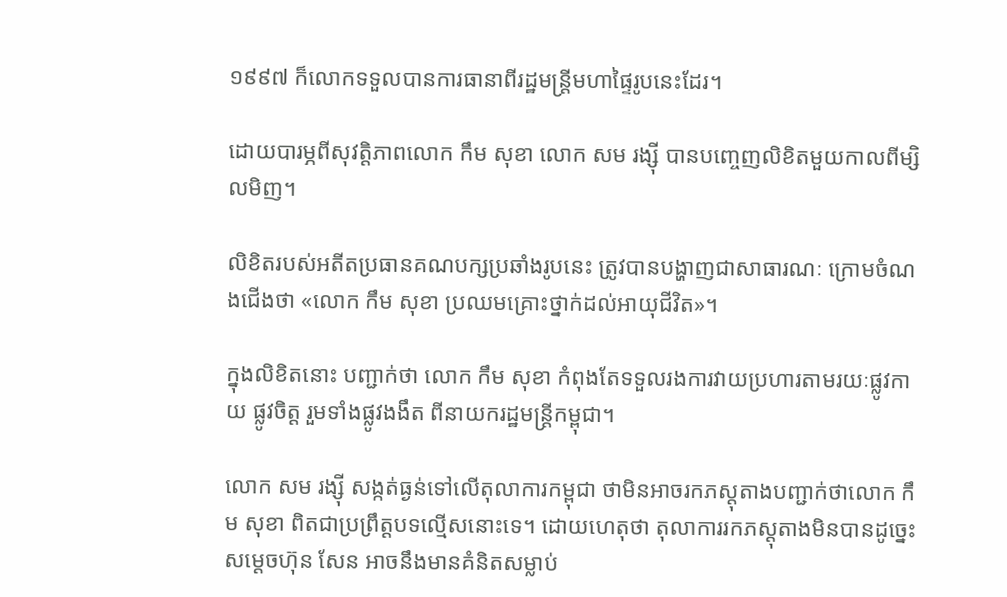១៩៩៧ ក៏លោកទទួលបានការធានាពីរដ្ឋមន្ត្រីមហាផ្ទៃរូបនេះដែរ។

ដោយបារម្ភពីសុវត្តិភាពលោក កឹម សុខា លោក សម រង្ស៊ី បានបញ្ចេញលិខិតមួយកាលពីម្សិលមិញ។

លិខិតរបស់អតីតប្រធានគណបក្សប្រឆាំងរូបនេះ ត្រូវបានបង្ហាញជាសាធារណៈ ក្រោមចំណងជើងថា «លោក កឹម សុខា ប្រឈមគ្រោះថ្នាក់ដល់អាយុជីវិត»។

ក្នុងលិខិតនោះ បញ្ជាក់ថា លោក កឹម សុខា កំពុងតែទទួលរងការវាយប្រហារតាមរយៈផ្លូវកាយ ផ្លូវចិត្ត រួមទាំងផ្លូវងងឹត ពីនាយករដ្ឋមន្រ្តីកម្ពុជា។

លោក សម រង្ស៊ី សង្កត់ធ្ងន់ទៅលើតុលាការកម្ពុជា ថាមិនអាចរកភស្តុតាងបញ្ជាក់ថាលោក កឹម សុខា ពិតជាប្រព្រឹត្តបទល្មើសនោះទេ។ ដោយហេតុថា តុលាការរកភស្តុតាងមិនបានដូច្នេះ សម្ដេចហ៊ុន សែន អាចនឹងមានគំនិតសម្លាប់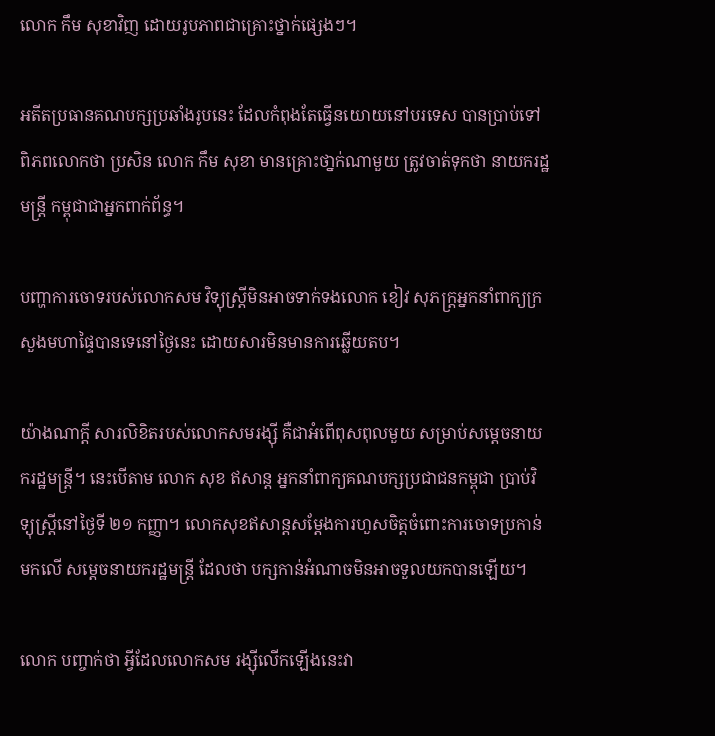លោក កឹម សុខាវិញ ដោយរូបភាពជាគ្រោះថ្នាក់ផ្សេងៗ។

អតីតប្រធានគណបក្សប្រឆាំងរូបនេះ ដែលកំពុងតែធ្វើនយោយនៅបរទេស បានបា្រប់ទៅពិភពលោកថា ប្រសិន លោក កឹម សុខា មានគ្រោះថា្នក់ណាមួយ ត្រូវចាត់ទុកថា នាយករដ្ឋមន្រ្តី កម្ពុជាជាអ្នកពាក់ព័ន្ធ។

បញ្ហាការចោទរបស់លោកសម វិទ្យុស្ត្រីមិនអាចទាក់ទងលោក ខៀវ សុភក្ត្រអ្នកនាំពាក្យក្រសួងមហាផ្ទៃបានទេនៅថ្ងៃនេះ ដោយសារមិនមានការឆ្លើយតប។

យ៉ាងណាក្ដី សារលិខិតរបស់លោកសមរង្ស៊ី គឺជាអំពើពុសពុលមួយ សម្រាប់សម្ដេចនាយករដ្ឋមន្ត្រី។ នេះបើតាម លោក សុខ ឥសាន្ត អ្នកនាំពាក្យគណបក្សប្រជាជនកម្ពុជា ប្រាប់វិទ្យុស្រ្តីនៅថ្ងៃទី ២១ កញ្ញា។ លោកសុខឥសាន្តសម្ដែងការហួសចិត្តចំពោះការចោទប្រកាន់មកលើ សម្ដេចនាយករដ្ឋមន្ត្រី ដែលថា បក្សកាន់អំណាចមិនអាចទួលយកបានឡើយ។

លោក បញ្ចាក់ថា អ្វីដែលលោកសម រង្ស៊ីលើកឡើងនេះវា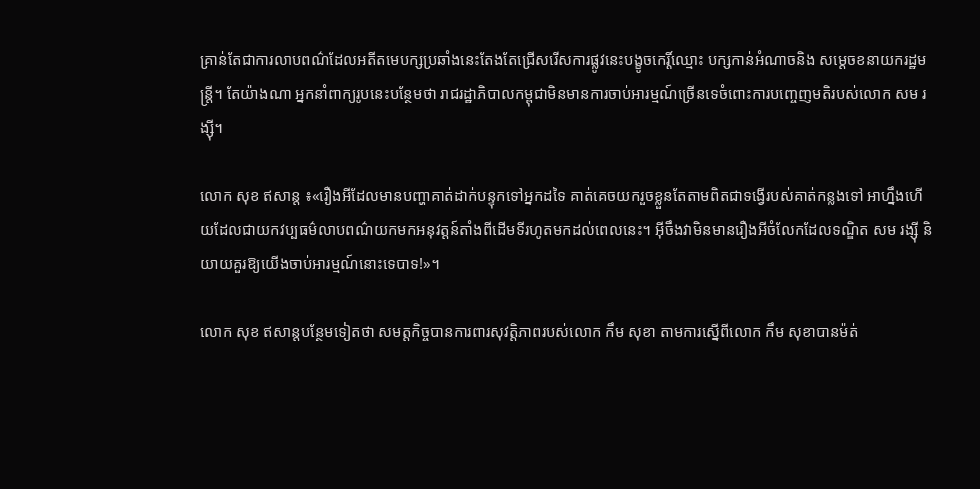គ្រាន់តែជាការលាបពណ៌ដែលអតីតមេបក្សប្រឆាំងនេះតែងតែជ្រើសរើសការផ្លូវនេះបង្ខូចកេរ្តិ៍ឈ្មោះ បក្សកាន់អំណាចនិង សម្ដេចខនាយករដ្ឋមន្ត្រី។ តែយ៉ាងណា អ្នកនាំពាក្យរូបនេះបន្ថែមថា រាជរដ្ឋាភិបាលកម្ពុជាមិនមានការចាប់អារម្មណ៍ច្រើនទេចំពោះការបញ្ចេញមតិរបស់លោក សម រង្ស៊ី។

លោក សុខ ឥសាន្ត ៖«រឿងអីដែលមានបញ្ហាគាត់ដាក់បន្ទុកទៅអ្នកដទៃ គាត់គេចយករួចខ្លួនតែតាមពិតជាទង្វើរបស់គាត់កន្លងទៅ អាហ្នឹងហើយដែលជាយកវប្បធម៌លាបពណ៌យកមកអនុវត្តន៍តាំងពីដើមទីរហូតមកដល់ពេលនេះ។ អ៊ីចឹងវាមិនមានរឿងអីចំលែកដែលទណ្ឌិត សម រង្ស៊ី និយាយគួរឱ្យយើងចាប់អារម្មណ៍នោះទេបាទ!»។

លោក សុខ ឥសាន្តបន្ថែមទៀតថា សមត្តកិច្ចបានការពារសុវត្តិភាពរបស់លោក កឹម សុខា តាមការស្នើពីលោក កឹម សុខាបានម៉ត់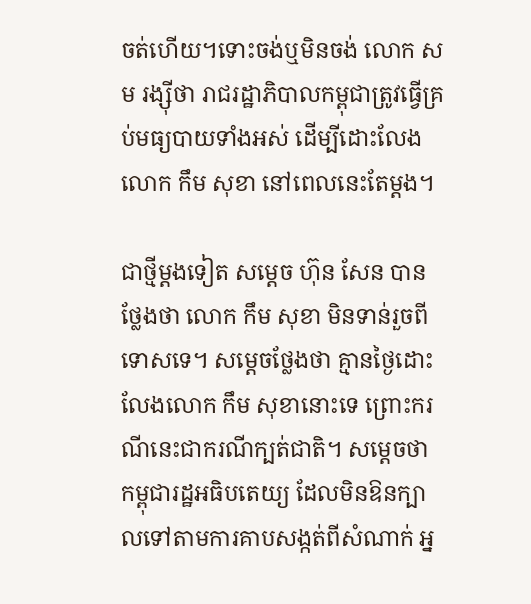ចត់ហើយ។ទោះចង់ឬមិនចង់ លោក សម រង្ស៊ីថា រាជរដ្ឋាភិបាលកម្ពុជាត្រូវធ្វើគ្រប់មធ្យបាយទាំងអស់ ដើម្បីដោះលែងលោក កឹម សុខា នៅពេលនេះតែម្ដង។

ជាថ្មីម្ដងទៀត សម្ដេច ហ៊ុន សែន បានថ្លែងថា លោក កឹម សុខា មិនទាន់រួចពីទោសទេ។ សម្ដេចថ្លែងថា គ្មានថ្ងៃដោះលែងលោក កឹម សុខានោះទេ ព្រោះករណីនេះជាករណីក្បត់ជាតិ។ សម្ដេចថា កម្ពុជារដ្ឋអធិបតេយ្យ ដែលមិនឱនក្បាលទៅតាមការគាបសង្កត់ពីសំណាក់ អ្ន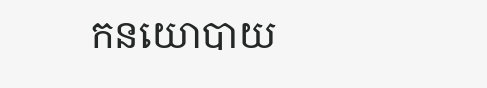កនយោបាយ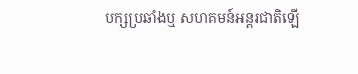បក្សប្រឆាំងឬ សហគមន៍អន្តរជាតិឡើ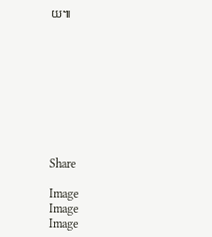យ៕









Share

Image
Image
Image